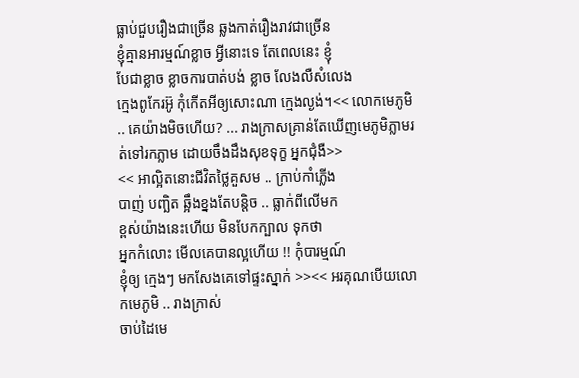ធ្លាប់ជួបរឿងជាច្រើន ឆ្លងកាត់រឿងរាវជាច្រើន
ខ្ញុំគ្មានអារម្មណ៍ខ្លាច អ្វីនោះទេ តែពេលនេះ ខ្ញុំ
បែជាខ្លាច ខ្លាចការបាត់បង់ ខ្លាច លែងលឺសំលេង
ក្មេងពូកែរអ៊ូ កុំកើតអីឲ្យសោះណា ក្មេងល្ងង់។<< លោកមេភូមិ .. គេយ៉ាងមិចហើយ? ... រាងក្រាសគ្រាន់តែឃើញមេភូមិភ្លាមរត់ទៅរកភ្លាម ដោយចឹងដឹងសុខទុក្ខ អ្នកជុំងឺ>>
<< អាល្អិតនោះជីវិតថ្លៃគួសម .. ក្រាប់កាំភ្លើង
បាញ់ បញ្ឆិត ឆ្អឹងខ្នងតែបន្តិច .. ធ្លាក់ពីលើមក
ខ្ពស់យ៉ាងនេះហើយ មិនបែកក្បាល ទុកថា
អ្នកកំលោះ មើលគេបានល្អហើយ !! កុំបារម្មណ៍
ខ្ញុំឲ្យ ក្មេងៗ មកសែងគេទៅផ្ទះស្នាក់ >><< អរគុណបើយលោកមេភូមិ .. រាងក្រាស់
ចាប់ដៃមេ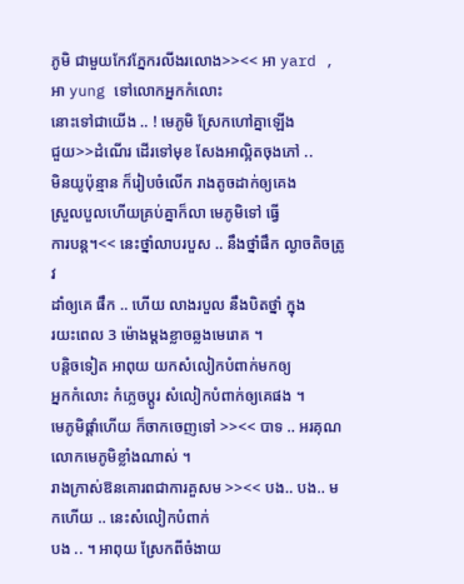ភូមិ ជាមួយកែវភ្នែករលីងរលោង>><< អា yard , អា yung ទៅលោកអ្នកកំលោះ
នោះទៅជាយើង .. ! មេភូមិ ស្រែកហៅគ្នាឡើង
ជួយ>>ដំណើរ ដើរទៅមុខ សែងអាល្អិតចុងភៅ ..
មិនយូប៉ុន្មាន ក៏រៀបចំលើក រាងតូចដាក់ឲ្យគេង
ស្រួលបួលហើយគ្រប់គ្នាក៏លា មេភូមិទៅ ធ្វើ
ការបន្ត។<< នេះថ្នាំលាបរបួស .. នឹងថ្នាំផឹក ល្ងាចតិចត្រូវ
ដាំឲ្យគេ ផឹក .. ហើយ លាងរបួល នឹងបិតថ្នាំ ក្នុង
រយះពេល 3 ម៉ោងម្តងខ្លាចឆ្លងមេរោគ ។
បន្តិចទៀត អាពុយ យកសំលៀកបំពាក់មកឲ្យ
អ្នកកំលោះ កំភ្លេចប្តូរ សំលៀកបំពាក់ឲ្យគេផង ។
មេភូមិផ្តាំហើយ ក៏ចាកចេញទៅ >><< បាទ .. អរគុណលោកមេភូមិខ្លាំងណាស់ ។
រាងក្រាស់ឱនគោរពជាការគួសម >><< បង.. បង.. មកហើយ .. នេះសំលៀកបំពាក់
បង .. ។ អាពុយ ស្រែកពីចំងាយ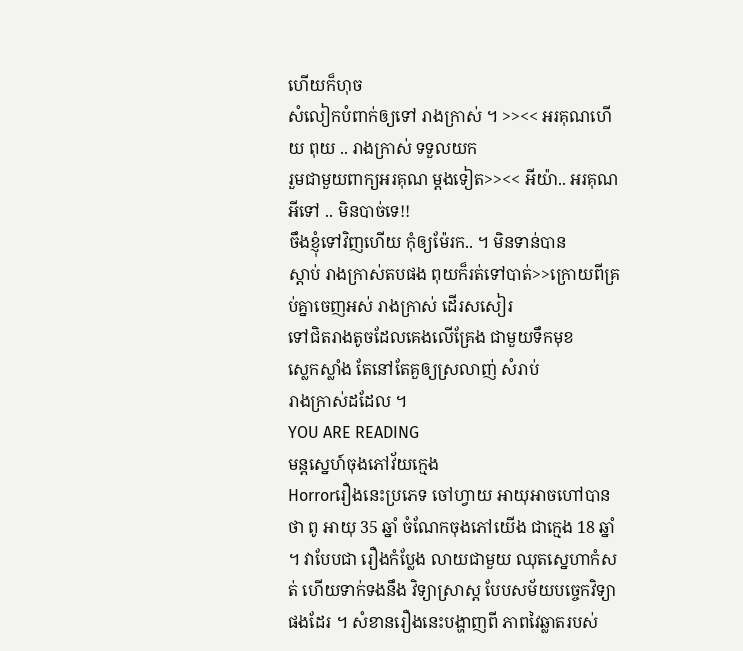ហើយក៏ហុច
សំលៀកបំពាក់ឲ្យទៅ រាងក្រាស់ ។ >><< អរគុណហើយ ពុយ .. រាងក្រាស់ ទទួលយក
រួមជាមួយពាក្យអរគុណ ម្តងទៀត>><< អីយ៉ា.. អរគុណអីទៅ .. មិនបាច់ទេ!!
ចឹងខ្ញុំទៅវិញហើយ កុំឲ្យម៉ែរក.. ។ មិនទាន់បាន
ស្តាប់ រាងក្រាស់តបផង ពុយក៏រត់ទៅបាត់>>ក្រោយពីគ្រប់គ្នាចេញអស់ រាងក្រាស់ ដើរសសៀរ
ទៅជិតរាងតូចដែលគេងលើគ្រែង ជាមួយទឹកមុខ
ស្លេកស្លាំង តែនៅតែគួឲ្យស្រលាញ់ សំរាប់
រាងក្រាស់ដដែល ។
YOU ARE READING
មន្តស្នេហ៍ចុងភៅវ័យក្មេង
Horrorរឿងនេះប្រភេទ ចៅហ្វាយ អាយុអាចហៅបានថា ពូ អាយុ 35 ឆ្នាំ ចំណែកចុងភៅយើង ជាក្មេង 18 ឆ្នាំ ។ វាបែបជា រឿងកំប្លែង លាយជាមួយ ឈុតស្នេហាកំសត់ ហើយទាក់ទងនឹង វិទ្យាស្រាស្ត បែបសម័យបច្ចេកវិទ្យាផងដែរ ។ សំខានរឿងនេះបង្ហាញពី ភាពវៃឆ្លាតរបស់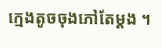ក្មេងតូចចុងភៅតែម្តង ។